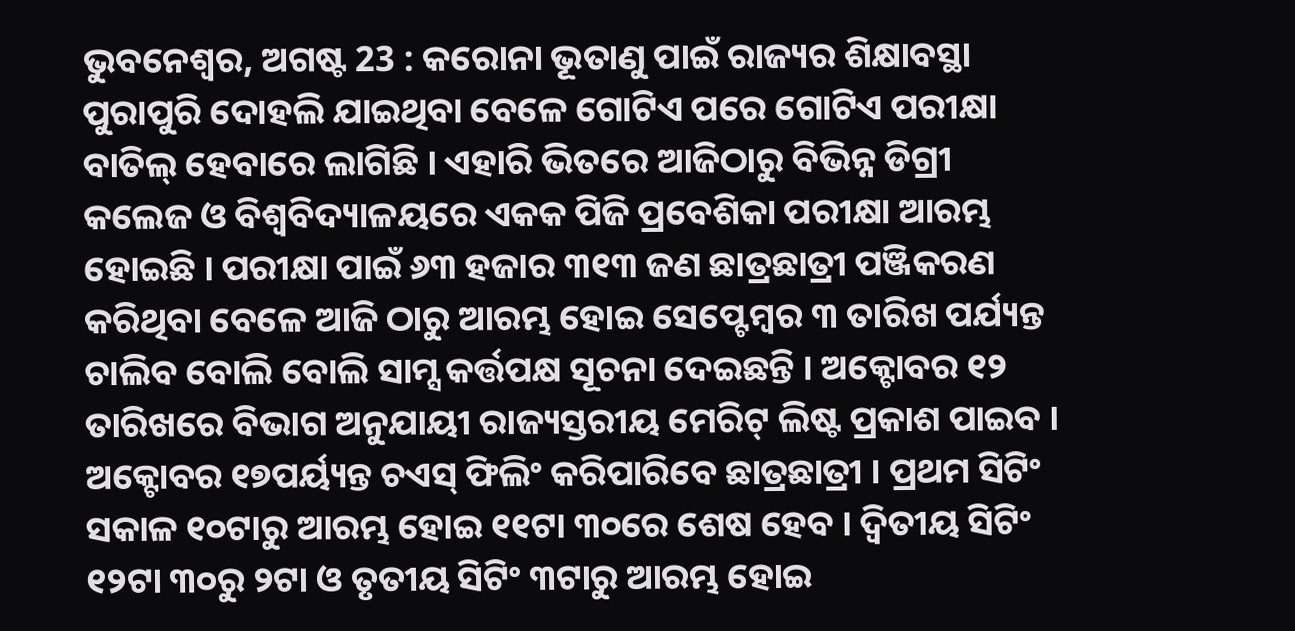ଭୁବନେଶ୍ୱର, ଅଗଷ୍ଟ 23 : କରୋନା ଭୂତାଣୁ ପାଇଁ ରାଜ୍ୟର ଶିକ୍ଷାବସ୍ଥା ପୁରାପୁରି ଦୋହଲି ଯାଇଥିବା ବେଳେ ଗୋଟିଏ ପରେ ଗୋଟିଏ ପରୀକ୍ଷା ବାତିଲ୍ ହେବାରେ ଲାଗିଛି । ଏହାରି ଭିତରେ ଆଜିଠାରୁ ବିଭିନ୍ନ ଡିଗ୍ରୀ କଲେଜ ଓ ବିଶ୍ବବିଦ୍ୟାଳୟରେ ଏକକ ପିଜି ପ୍ରବେଶିକା ପରୀକ୍ଷା ଆରମ୍ଭ ହୋଇଛି । ପରୀକ୍ଷା ପାଇଁ ୬୩ ହଜାର ୩୧୩ ଜଣ ଛାତ୍ରଛାତ୍ରୀ ପଞ୍ଜିକରଣ କରିଥିବା ବେଳେ ଆଜି ଠାରୁ ଆରମ୍ଭ ହୋଇ ସେପ୍ଟେମ୍ବର ୩ ତାରିଖ ପର୍ଯ୍ୟନ୍ତ ଚାଲିବ ବୋଲି ବୋଲି ସାମ୍ସ କର୍ତ୍ତପକ୍ଷ ସୂଚନା ଦେଇଛନ୍ତି । ଅକ୍ଟୋବର ୧୨ ତାରିଖରେ ବିଭାଗ ଅନୁଯାୟୀ ରାଜ୍ୟସ୍ତରୀୟ ମେରିଟ୍ ଲିଷ୍ଟ ପ୍ରକାଶ ପାଇବ । ଅକ୍ଟୋବର ୧୭ପର୍ୟ୍ୟନ୍ତ ଚଏସ୍ ଫିଲିଂ କରିପାରିବେ ଛାତ୍ରଛାତ୍ରୀ । ପ୍ରଥମ ସିଟିଂ ସକାଳ ୧୦ଟାରୁ ଆରମ୍ଭ ହୋଇ ୧୧ଟା ୩୦ରେ ଶେଷ ହେବ । ଦ୍ବିତୀୟ ସିଟିଂ ୧୨ଟା ୩୦ରୁ ୨ଟା ଓ ତୃତୀୟ ସିଟିଂ ୩ଟାରୁ ଆରମ୍ଭ ହୋଇ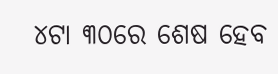୪ଟା ୩୦ରେ ଶେଷ ହେବ